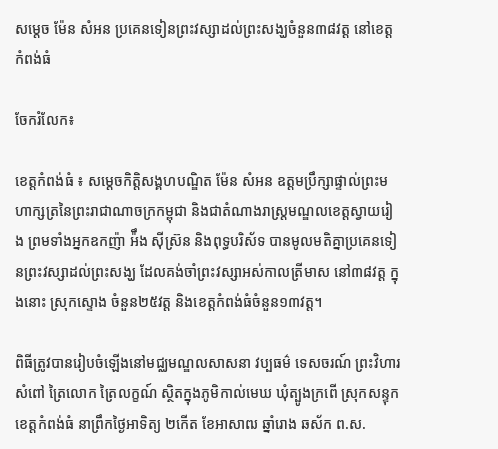សម្តេច ម៉ែន សំអន ប្រគេនទៀនព្រះវស្សាដល់ព្រះសង្ឃចំនួន៣៨វត្ត នៅខេត្តកំពង់ធំ

ចែករំលែក៖

ខេត្តកំពង់ធំ ៖ សម្តេចកិត្តិសង្គហបណ្ឌិត ម៉ែន សំអន ឧត្តមប្រឹក្សាផ្ទាល់ព្រះមហាក្សត្រនៃព្រះរាជាណាចក្រកម្ពុជា និងជាតំណាងរាស្រ្តមណ្ឌលខេត្តស្វាយរៀង ព្រមទាំងអ្នកឧកញ៉ា អ៉ឹង ស៊ីស្រ៊ន និងពុទ្ធបរិស័ទ បានមូលមតិគ្នាប្រគេនទៀនព្រះវស្សាដល់ព្រះសង្ឃ ដែលគង់ចាំព្រះវស្សាអស់កាលត្រីមាស នៅ៣៨វត្ត ក្នុងនោះ ស្រុកស្ទោង ចំនួន២៥វត្ត និងខេត្តកំពង់ធំចំនួន១៣វត្ត។

ពិធីត្រូវបានរៀបចំឡើងនៅមជ្ឈមណ្ឌលសាសនា វប្បធម៌ ទេសចរណ៍ ព្រះវិហារសំពៅ ត្រៃលោក ត្រៃលក្ខណ៍ ស្ថិតក្នុងភូមិកាល់មេឃ ឃុំត្បូងក្រពើ ស្រុកសន្ទុក ខេត្តកំពង់ធំ នាព្រឹកថ្ងៃអាទិត្យ ២កើត ខែអាសាឍ ឆ្នាំរោង ឆស័ក ព.ស.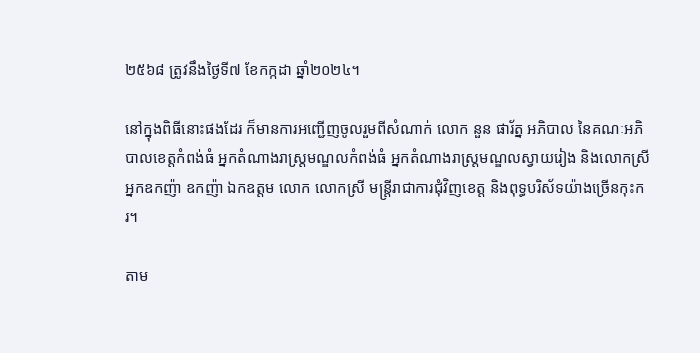២៥៦៨ ត្រូវនឹងថ្ងៃទី៧ ខែកក្កដា ឆ្នាំ២០២៤។

នៅក្នុងពិធីនោះផងដែរ ក៏មានការអញ្ជើញចូលរួមពីសំណាក់ លោក នួន ផារ័ត្ន អភិបាល នៃគណៈអភិបាលខេត្តកំពង់ធំ អ្នកតំណាងរាស្រ្តមណ្ឌលកំពង់ធំ អ្នកតំណាងរាស្រ្តមណ្ឌលស្វាយរៀង និងលោកស្រី អ្នកឧកញ៉ា ឧកញ៉ា ឯកឧត្តម លោក លោកស្រី មន្ត្រីរាជាការជុំវិញខេត្ត និងពុទ្ធបរិស័ទយ៉ាងច្រើនកុះករ។

តាម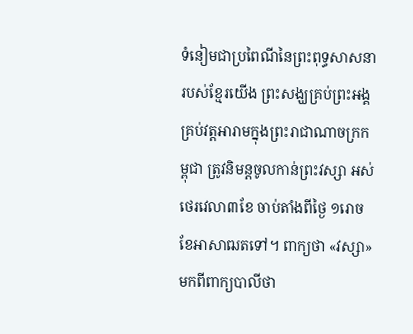ទំនៀមជាប្រពៃណីនៃព្រះពុទ្ធសាសនារបស់ខ្មែរយេីង ព្រះសង្ឃគ្រប់ព្រះអង្គគ្រប់វត្តអារាមក្នុងព្រះរាជាណាចក្រកម្ពុជា ត្រូវនិមន្តចូលកាន់ព្រះវស្សា អស់ថេរវេលា៣ខែ ចាប់តាំងពីថ្ងៃ ១រោច ខែអាសាឍតទៅ។ ពាក្យថា «វស្សា» មកពីពាក្យបាលីថា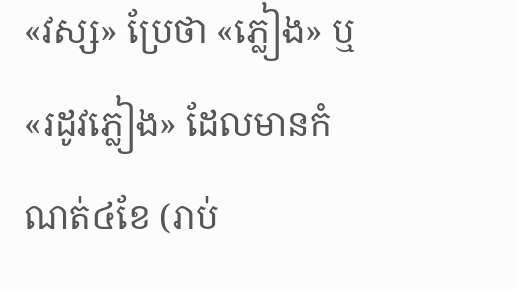«វស្ស» ប្រែថា «ភ្លៀង» ឬ «រដូវភ្លៀង» ដែលមានកំណត់៤ខែ (រាប់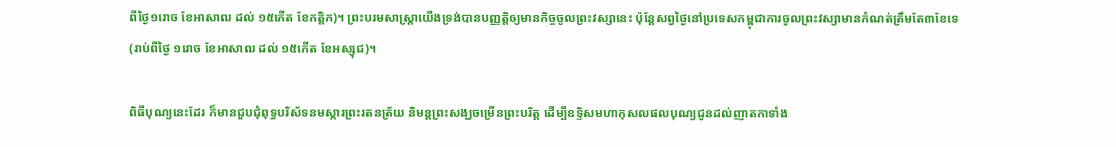ពីថ្ងៃ១រោច ខែអាសាឍ ដល់ ១៥កើត ខែកត្តិក)។ ព្រះបរមសាស្រ្តាយើងទ្រង់បានបញ្ញត្តិឲ្យមានកិច្ចចូលព្រះវស្សានេះ ប៉ុន្តែសព្វថ្ងៃនៅប្រទេសកម្ពុជាការចូលព្រះវស្សាមានកំណត់ត្រឹមតែ៣ខែទេ (រាប់ពីថ្ងៃ ១រោច ខែអាសាឍ ដល់ ១៥កើត ខែអស្សុជ)។

ពិធីបុណ្យនេះដែរ ក៏មានជួបជុំពុទ្ធបរិស័ទនមស្ការព្រះរតនត្រ័យ និមន្តព្រះសង្ឃចម្រើនព្រះបរិត្ត ដើម្បីឧទ្ទិសមហាកុសលផលបុណ្យជូនដល់ញាតកាទាំង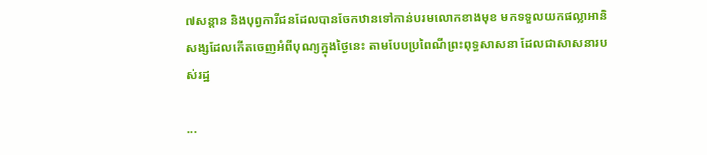៧សន្តាន និងបុព្វការីជនដែលបានចែកឋានទៅកាន់បរមលោកខាងមុខ មកទទួលយកផល្លាអានិសង្សដែលកើតចេញអំពីបុណ្យក្នុងថ្ងៃនេះ តាមបែបប្រពៃណីព្រះពុទ្ធសាសនា ដែលជាសាសនារបស់រដ្ឋ

...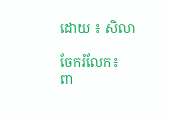ដោយ ៖ សិលា

ចែករំលែក៖
ពា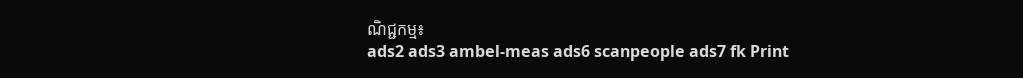ណិជ្ជកម្ម៖
ads2 ads3 ambel-meas ads6 scanpeople ads7 fk Print